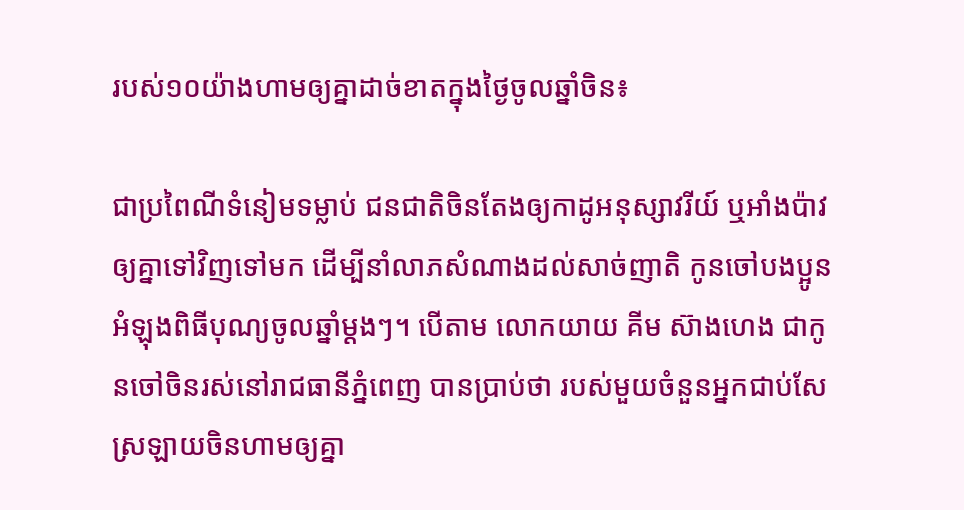របស់១០យ៉ាងហាមឲ្យគ្នាដាច់ខាតក្នុងថ្ងៃចូលឆ្នាំចិន៖

ជាប្រពៃណីទំនៀមទម្លាប់ ជនជាតិចិនតែងឲ្យកាដូអនុស្សាវរីយ៍ ឬអាំងប៉ាវឲ្យគ្នាទៅវិញទៅមក ដើម្បីនាំលាភសំណាងដល់សាច់ញាតិ កូនចៅបងប្អូន អំឡុងពិធីបុណ្យចូលឆ្នាំម្ដងៗ។ បើតាម លោកយាយ គីម ស៊ាងហេង ជាកូនចៅចិនរស់នៅរាជធានីភ្នំពេញ បានប្រាប់ថា របស់មួយចំនួនអ្នកជាប់សែស្រឡាយចិនហាមឲ្យគ្នា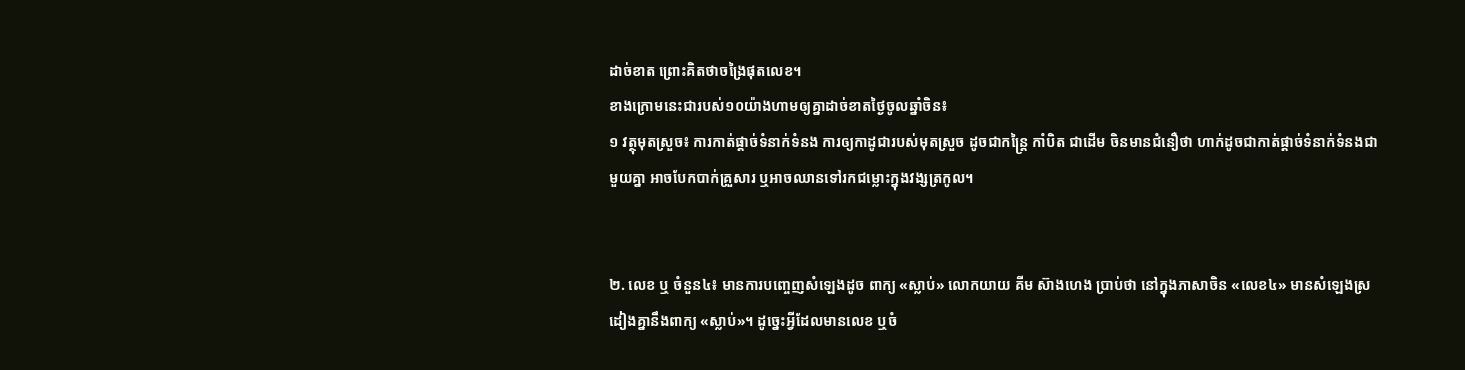ដាច់ខាត ព្រោះគិតថាចង្រៃផុតលេខ។
ខាងក្រោមនេះជារបស់១០យ៉ាងហាមឲ្យគ្នាដាច់ខាតថ្ងៃចូលឆ្នាំចិន៖
១ វត្ថុមុតស្រួច៖ ការកាត់ផ្ដាច់ទំនាក់ទំនង ការឲ្យកាដូជារបស់មុតស្រួច ដូចជាកន្ត្រៃ កាំបិត ជាដើម ចិនមានជំនឿថា ហាក់ដូចជាកាត់ផ្ដាច់ទំនាក់ទំនងជាមួយគ្នា អាចបែកបាក់គ្រួសារ ឬអាចឈានទៅរកជម្លោះក្នុងវង្សត្រកូល។


២. លេខ ឬ ចំនួន៤៖ មានការបញ្ចេញសំឡេងដូច ពាក្យ «ស្លាប់» លោកយាយ គីម ស៊ាងហេង ប្រាប់ថា នៅក្នុងភាសាចិន «លេខ៤» មានសំឡេងស្រដៀងគ្នានឹងពាក្យ «ស្លាប់»។ ដូច្នេះអ្វីដែលមានលេខ ឬចំ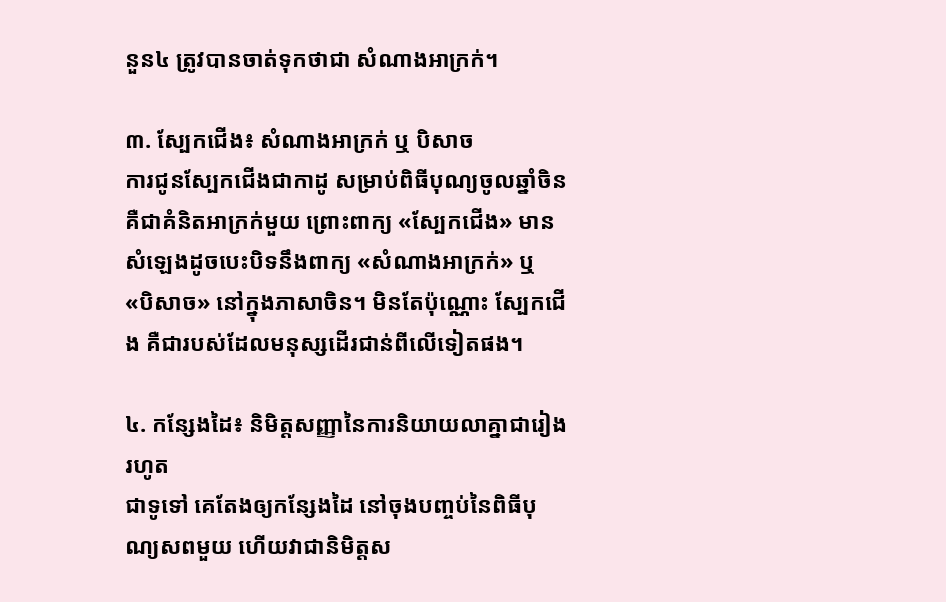នួន៤ ត្រូវបានចាត់ទុកថាជា សំណាងអាក្រក់។

៣. ស្បែកជើង៖ សំណាងអាក្រក់ ឬ បិសាច
ការជូនស្បែកជើងជាកាដូ សម្រាប់ពិធីបុណ្យចូលឆ្នាំចិន គឺជាគំនិតអាក្រក់មួយ ព្រោះពាក្យ «ស្បែកជើង» មានសំឡេងដូចបេះបិទនឹងពាក្យ «សំណាងអាក្រក់» ឬ «បិសាច» នៅក្នុងភាសាចិន។ មិនតែប៉ុណ្ណោះ ស្បែកជើង គឺជារបស់ដែលមនុស្សដើរជាន់ពីលើទៀតផង។

៤. កន្សែងដៃ៖ និមិត្តសញ្ញានៃការនិយាយលាគ្នាជារៀងរហូត
ជាទូទៅ គេតែងឲ្យកន្សែងដៃ នៅចុងបញ្ចប់នៃពិធីបុណ្យសពមួយ ហើយវាជានិមិត្តស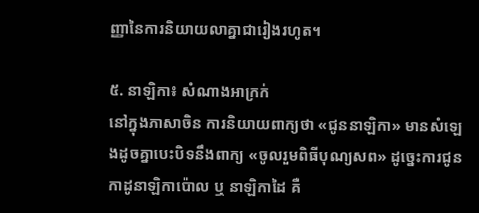ញ្ញានៃការនិយាយលាគ្នាជារៀងរហូត។

៥. នាឡិកា៖ សំណាងអាក្រក់
នៅក្នុងភាសាចិន ការនិយាយពាក្យថា «ជូននាឡិកា» មានសំឡេងដូចគ្នាបេះបិទនឹងពាក្យ «ចូលរួមពិធីបុណ្យសព» ដូច្នេះការជូនកាដូនាឡិកាប៉ោល ឬ នាឡិកាដៃ គឺ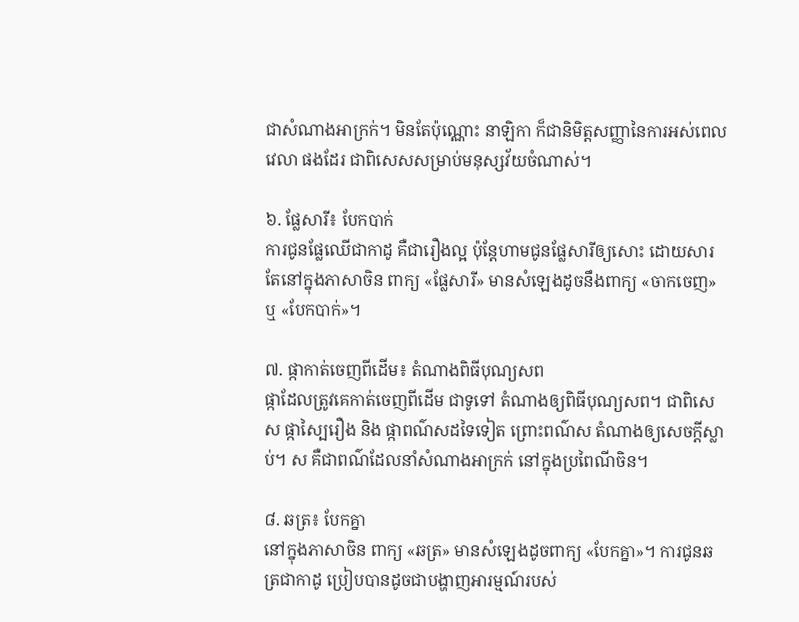ជាសំណាងអាក្រក់។ មិនតែប៉ុណ្ណោះ នាឡិកា ក៏ជានិមិត្តសញ្ញានៃការអស់ពេលវេលា ផងដែរ ជាពិសេសសម្រាប់មនុស្សវ័យចំណាស់។

៦. ផ្លែសារី៖ បែកបាក់
ការជូនផ្លែឈើជាកាដូ គឺជារឿងល្អ ប៉ុន្តែហាមជូនផ្លែសារីឲ្យសោះ ដោយសារតែនៅក្នុងភាសាចិន ពាក្យ «ផ្លែសារី» មានសំឡេងដូចនឹងពាក្យ «ចាកចេញ» ឬ «បែកបាក់»។

៧. ផ្កាកាត់ចេញពីដើម៖ តំណាងពិធីបុណ្យសព
ផ្កាដែលត្រូវគេកាត់ចេញពីដើម ជាទូទៅ តំណាងឲ្យពិធីបុណ្យសព។ ជាពិសេស ផ្កាស្បៃរឿង និង ផ្កាពណ៌សដទៃទៀត ព្រោះពណ៌ស តំណាងឲ្យសេចក្ដីស្លាប់។ ស គឺជាពណ៌ដែលនាំសំណាងអាក្រក់ នៅក្នុងប្រពៃណីចិន។

៨. ឆត្រ៖ បែកគ្នា
នៅក្នុងភាសាចិន ពាក្យ «ឆត្រ» មានសំឡេងដូចពាក្យ «បែកគ្នា»។ ការជូនឆត្រជាកាដូ ប្រៀបបានដូចជាបង្ហាញអារម្មណ៍របស់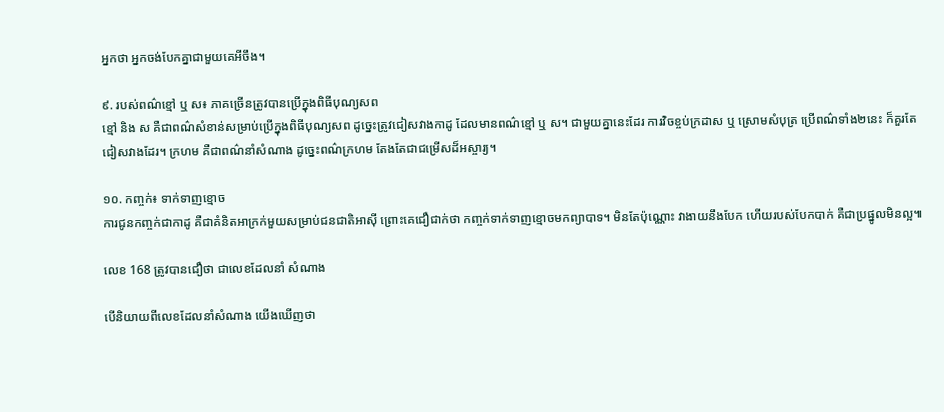អ្នកថា អ្នកចង់បែកគ្នាជាមួយគេអីចឹង។

៩. របស់ពណ៌ខ្មៅ ឬ ស៖ ភាគច្រើនត្រូវបានប្រើក្នុងពិធីបុណ្យសព
ខ្មៅ និង ស គឺជាពណ៌សំខាន់សម្រាប់ប្រើក្នុងពិធីបុណ្យសព ដូច្នេះត្រូវជៀសវាងកាដូ ដែលមានពណ៌ខ្មៅ ឬ ស។ ជាមួយគ្នានេះដែរ ការវិចខ្ចប់ក្រដាស ឬ ស្រោមសំបុត្រ ប្រើពណ៌ទាំង២នេះ ក៏គួរតែជៀសវាងដែរ។ ក្រហម គឺជាពណ៌នាំសំណាង ដូច្នេះពណ៌ក្រហម តែងតែជាជម្រើសដ៏អស្ចារ្យ។

១០. កញ្ចក់៖ ទាក់ទាញខ្មោច
ការជូនកញ្ចក់ជាកាដូ គឺជាគំនិតអាក្រក់មួយសម្រាប់ជនជាតិអាស៊ី ព្រោះគេជឿជាក់ថា កញ្ចក់ទាក់ទាញខ្មោចមកព្យាបាទ។ មិនតែប៉ុណ្ណោះ វាងាយនឹងបែក ហើយរបស់បែកបាក់ គឺជាប្រផ្នូលមិនល្អ៕

លេខ 168 ត្រូវបានជឿថា ជាលេខដែលនាំ សំណាង

បើនិយាយពីលេខដែលនាំសំណាង យើងឃើញថា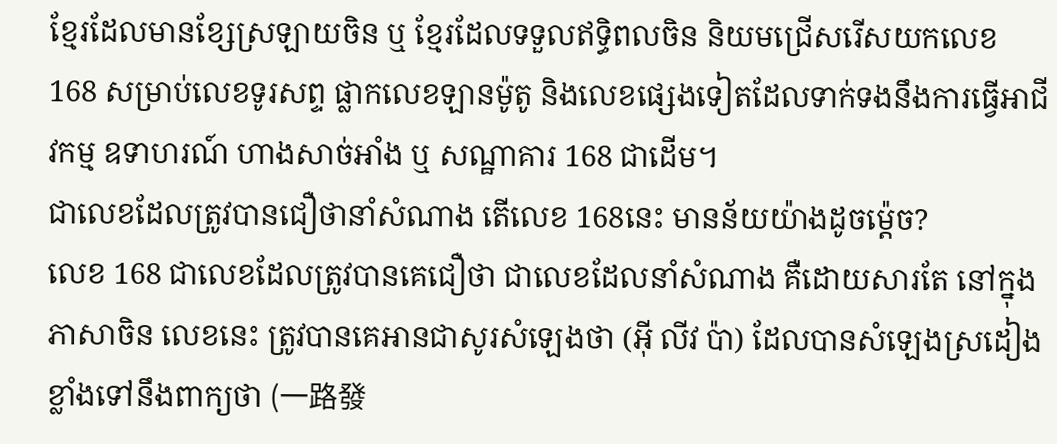ខ្មែរដែលមានខ្សែស្រឡាយចិន ឬ ខ្មែរដែលទទួលឥទ្ធិពលចិន និយមជ្រើសរើសយកលេខ 168 សម្រាប់លេខទូរសព្ទ ផ្លាកលេខឡានម៉ូតូ និងលេខផ្សេងទៀតដែលទាក់ទងនឹងការធ្វើអាជីវកម្ម ឧទាហរណ៍ ហាងសាច់អាំង ឬ សណ្ឋាគារ 168 ជាដើម។
ជាលេខដែលត្រូវបានជឿថានាំសំណាង តើលេខ 168នេះ មានន័យយ៉ាងដូចម្ត៉េច?
លេខ 168 ជាលេខដែលត្រូវបានគេជឿថា ជាលេខដែលនាំសំណាង គឺដោយសារតែ នៅក្នុងភាសាចិន លេខនេះ ត្រូវបានគេអានជាសូរសំឡេងថា (អ៊ី លីវ ប៉ា) ដែលបានសំឡេងស្រដៀងខ្លាំងទៅនឹងពាក្យថា (一路發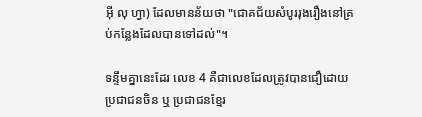អ៊ី លុ ហ្វា) ដែលមានន័យថា "ជោគជ័យសំបូររុងរឿងនៅគ្រប់កន្លែងដែលបានទៅដល់"។

ទន្ទឹមគ្នានេះដែរ លេខ 4 គឺជាលេខដែលត្រូវបានជឿដោយប្រជាជនចិន ឬ ប្រជាជនខ្មែរ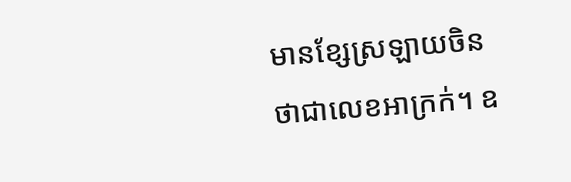មានខ្សែស្រឡាយចិន ថាជាលេខអាក្រក់។ ឧ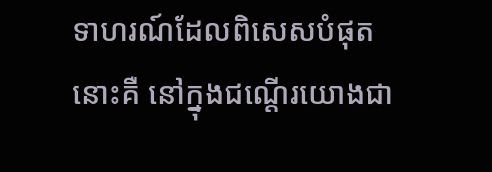ទាហរណ៍ដែលពិសេសបំផុតនោះគឺ នៅក្នុងជណ្តើរយោងជា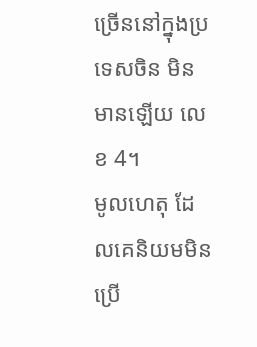ច្រើននៅក្នុងប្រទេសចិន មិនមានឡើយ លេខ 4។
មូលហេតុ ដែលគេនិយមមិនប្រើ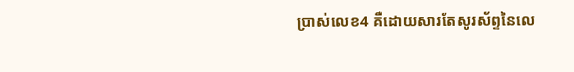ប្រាស់លេខ4 គឺដោយសារតែសូរស័ព្ទនៃលេ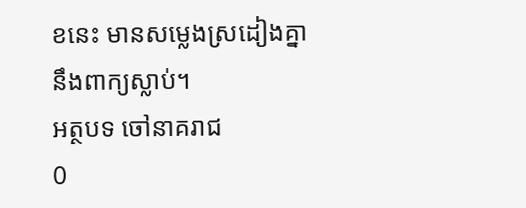ខនេះ មានសម្លេងស្រដៀងគ្នានឹងពាក្យស្លាប់។
អត្ថបទ ចៅនាគរាជ
0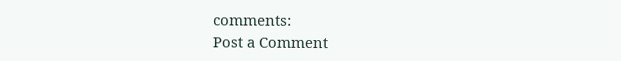comments:
Post a Comment